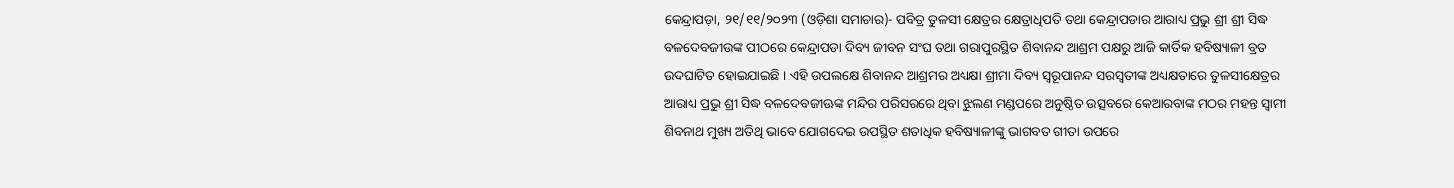କେନ୍ଦ୍ରାପଡ଼ା, ୨୧/୧୧/୨୦୨୩ (ଓଡ଼ିଶା ସମାଚାର)- ପବିତ୍ର ତୁଳସୀ କ୍ଷେତ୍ରର କ୍ଷେତ୍ରାଧିପତି ତଥା କେନ୍ଦ୍ରାପଡାର ଆରାଧ୍ୟ ପ୍ରଭୁ ଶ୍ରୀ ଶ୍ରୀ ସିଦ୍ଧ ବଳଦେବଜୀଉଙ୍କ ପୀଠରେ କେନ୍ଦ୍ରାପଡା ଦିବ୍ୟ ଜୀବନ ସଂଘ ତଥା ଗରାପୁରସ୍ଥିତ ଶିବାନନ୍ଦ ଆଶ୍ରମ ପକ୍ଷରୁ ଆଜି କାର୍ତିକ ହବିଷ୍ୟାଳୀ ବ୍ରତ ଉଦଘାଟିତ ହୋଇଯାଇଛି । ଏହି ଉପଲକ୍ଷେ ଶିବାନନ୍ଦ ଆଶ୍ରମର ଅଧ୍ୟକ୍ଷା ଶ୍ରୀମା ଦିବ୍ୟ ସ୍ୱରୂପାନନ୍ଦ ସରସ୍ୱତୀଙ୍କ ଅଧ୍ୟକ୍ଷତାରେ ତୁଳସୀକ୍ଷେତ୍ରର ଆରାଧ୍ୟ ପ୍ରଭୁ ଶ୍ରୀ ସିଦ୍ଧ ବଳଦେବଜୀଊଙ୍କ ମନ୍ଦିର ପରିସରରେ ଥିବା ଝୁଲଣ ମଣ୍ଡପରେ ଅନୁଷ୍ଠିତ ଉତ୍ସବରେ କେଆରବାଙ୍କ ମଠର ମହନ୍ତ ସ୍ୱାମୀ ଶିବନାଥ ମୁଖ୍ୟ ଅତିଥି ଭାବେ ଯୋଗଦେଇ ଉପସ୍ଥିତ ଶତାଧିକ ହବିଷ୍ୟାଳୀଙ୍କୁ ଭାଗବତ ଗୀତା ଉପରେ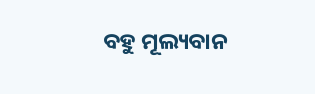ବହୁ ମୂଲ୍ୟବାନ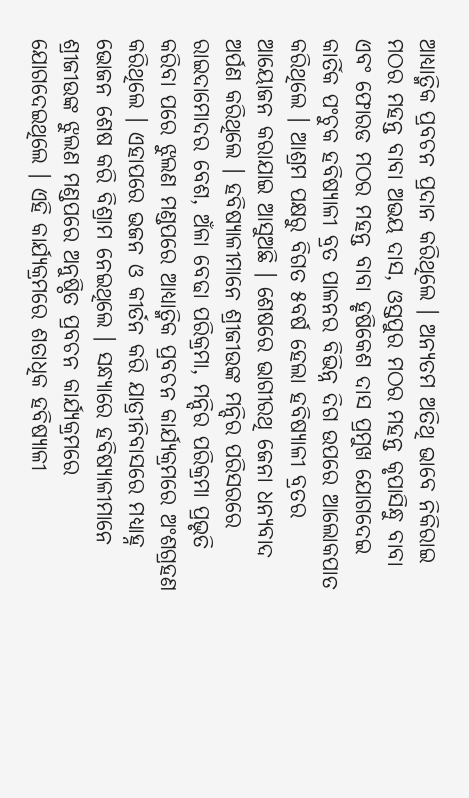ଆଧ୍ୟାତ୍ମିକ ପ୍ରବଚନ ପ୍ରଦାନ କରିଥିଲେ । ଅନ୍ୟତମ ଅତିଥି ଭାବେ ନିକିରାଇ ମଠର ମହନ୍ତ ବାବା ଅଭୟ ଦାସ, ଓସ୍ତପୁର ମଠର ମହନ୍ତ କୃପାସିନ୍ଧୁ ବାବା ଏବଂ ଫୋରଡ ମଠର ମହନ୍ତ ବାବା ହୃଷିକେଶ ଦାସ ପ୍ରମୁଖ ଯୋଗଦେଇ କାର୍ତିକ ପଂଚୁକ ହବିଷ୍ୟାଳୀ ବ୍ରତ ପାଳନର ବିଭିନ୍ନ ଦିଗ ଉପରେ ଆଲୋକପାତ କରିଥିଲେ । ଆଶ୍ରମ ପକ୍ଷରୁ ବିଗତ ୫ବର୍ଷ ହେଲା ହବିଷ୍ୟାଳୀ ବ୍ରତର ଆୟୋଜନ କରାଯାଇ ଆସୁଅଛି । ଶେଷରେ ଭାଗୀରଥି ଜେନା ଧନ୍ୟବାଦ ଅର୍ପଣ କରିଥିଲେ । ହବିଷ୍ୟାଳୀମାନେ ଶ୍ରୀଜୀଉଙ୍କ ମନ୍ଦିର ପରିସରରେ ରାଇଦାମୋଦର ବେଶ, ଅଁଳା ବେଢା ପରିକ୍ରମା, ମନ୍ଦିର ପରିକ୍ରମା ପ୍ରଭୃତି କରିବା ପରେ ଝୁଲଣ ମଣ୍ଡପରେ ଆଧ୍ୟାତ୍ମିକ ପ୍ରବଚନ କାର୍ଯ୍ୟକ୍ରମରେ ଅଂଶଗ୍ରହଣ କରିଥିଲେ । ଏହାପରେ ଭଜନ ଓ କୀର୍ତନ କରି ଯାତ୍ରୀନିବାସରେ ମଧ୍ୟାହ୍ନ ଭୋଜନ ଶେଷ କରି ବିଶ୍ରାମ ନେଇଥିଲେ । ସନ୍ଧ୍ୟାରେ ହବିଷ୍ୟାଳୀମାନେ ଶ୍ରୀଜୀଉଙ୍କ ଝୁଲଣ ମଣ୍ଡପରେ ଅନୁଷ୍ଠିତ ପ୍ରବଚନ କାର୍ଯ୍ୟକ୍ରମରେ ଯୋଗଦେଇଥିଲେ । ଏହି କାର୍ଯ୍ୟକ୍ରମରେ ଶତାଧିକ ହବିଷ୍ୟାଳୀ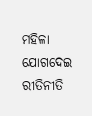ମହିଳା ଯୋଗଦେଇ ରୀତିନୀତି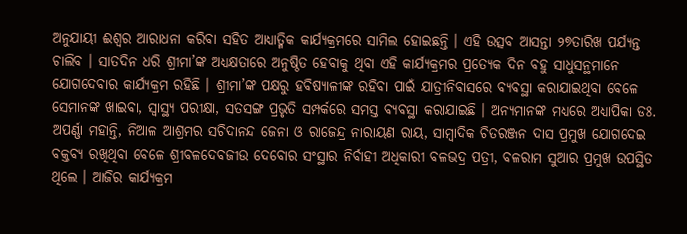ଅନୁଯାୟୀ ଈଶ୍ୱର ଆରାଧନା କରିବା ସହିତ ଆଧ୍ୟାତ୍ମିକ କାର୍ଯ୍ୟକ୍ରମରେ ସାମିଲ ହୋଇଛନ୍ତି । ଏହି ଉତ୍ସବ ଆସନ୍ତା ୨୭ତାରିଖ ପର୍ଯ୍ୟନ୍ତ ଚାଲିବ । ସାତଦିନ ଧରି ଶ୍ରୀମା’ଙ୍କ ଅଧ୍ୟକ୍ଷତାରେ ଅନୁଷ୍ଠିତ ହେବାକୁ ଥିବା ଏହି କାର୍ଯ୍ୟକ୍ରମର ପ୍ରତ୍ୟେକ ଦିନ ବହୁ ସାଧୁସନ୍ଥମାନେ ଯୋଗଦେବାର କାର୍ଯ୍ୟକ୍ରମ ରହିଛି । ଶ୍ରୀମା’ଙ୍କ ପକ୍ଷରୁ ହବିଷ୍ୟାଳୀଙ୍କ ରହିବା ପାଇଁ ଯାତ୍ରୀନିବାସରେ ବ୍ୟବସ୍ଥା କରାଯାଇଥିବା ବେଳେ ସେମାନଙ୍କ ଖାଇବା, ସ୍ୱାସ୍ଥ୍ୟ ପରୀକ୍ଷା, ସତସଙ୍ଗ ପ୍ରଭୃତି ସମ୍ପର୍କରେ ସମସ୍ତ ବ୍ୟବସ୍ଥା କରାଯାଇଛି । ଅନ୍ୟମାନଙ୍କ ମଧ୍ୟରେ ଅଧ୍ୟାପିକା ଡଃ. ଅପର୍ଣ୍ଣା ମହାନ୍ତି, ନିଆଳ ଆଶ୍ରମର ସଚିଦାନନ୍ଦ ଜେନା ଓ ରାଜେନ୍ଦ୍ର ନାରାୟଣ ରାୟ, ସାମ୍ବାଦିକ ଚିତରଞ୍ଜନ ଦାସ ପ୍ରମୁଖ ଯୋଗଦେଇ ବକ୍ତବ୍ୟ ରଖିଥିବା ବେଳେ ଶ୍ରୀବଳଦେବଜୀଉ ଦେବୋର ସଂସ୍ଥାର ନିର୍ବାହୀ ଅଧିକାରୀ ବଳଭଦ୍ର ପତ୍ରୀ, ବଳରାମ ସୁଆର ପ୍ରମୁଖ ଉପସ୍ଥିତ ଥିଲେ । ଆଜିର କାର୍ଯ୍ୟକ୍ରମ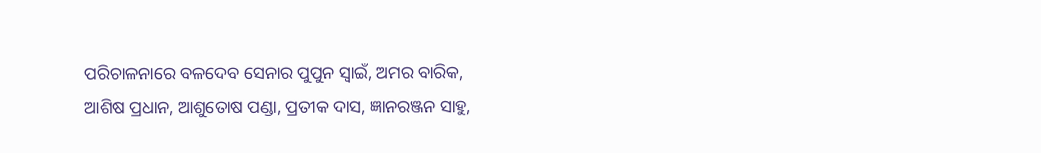ପରିଚାଳନାରେ ବଳଦେବ ସେନାର ପୁପୁନ ସ୍ୱାଇଁ, ଅମର ବାରିକ, ଆଶିଷ ପ୍ରଧାନ, ଆଶୁତୋଷ ପଣ୍ଡା, ପ୍ରତୀକ ଦାସ, ଜ୍ଞାନରଞ୍ଜନ ସାହୁ,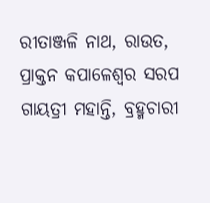ରୀତାଞ୍ଜଳି ନାଥ, ରାଉତ, ପ୍ରାକ୍ତନ କପାଳେଶ୍ୱର ସରପ ଗାୟତ୍ରୀ ମହାନ୍ତି, ବ୍ରହ୍ମଚାରୀ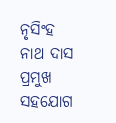ନୃସିଂହ ନାଥ ଦାସ ପ୍ରମୁଖ ସହଯୋଗ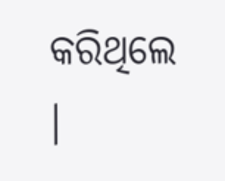କରିଥିଲେ ।